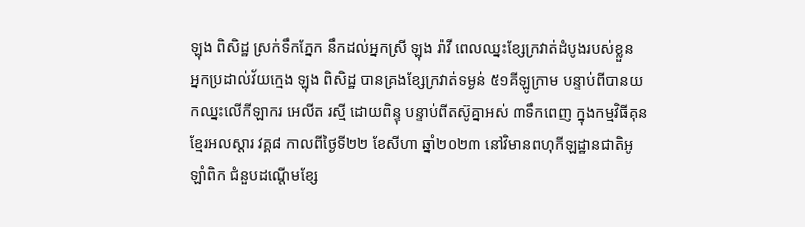ឡុង ពិសិដ្ឋ ស្រក់ទឹកភ្នែក នឹកដល់អ្នកស្រី ឡុង រ៉ាវី ពេលឈ្នះខ្សែក្រវាត់ដំបូងរបស់ខ្លួន
អ្នកប្រដាល់វ័យក្មេង ឡុង ពិសិដ្ឋ បានគ្រងខ្សែក្រវាត់ទម្ងន់ ៥១គីឡូក្រាម បន្ទាប់ពីបានយកឈ្នះលើកីឡាករ អេលីត រស្មី ដោយពិន្ទុ បន្ទាប់ពីតស៊ូគ្នាអស់ ៣ទឹកពេញ ក្នុងកម្មវិធីគុនខ្មែរអលស្តារ វគ្គ៨ កាលពីថ្ងៃទី២២ ខែសីហា ឆ្នាំ២០២៣ នៅវិមានពហុកីឡដ្ឋានជាតិអូឡាំពិក ជំនួបដណ្តើមខ្សែ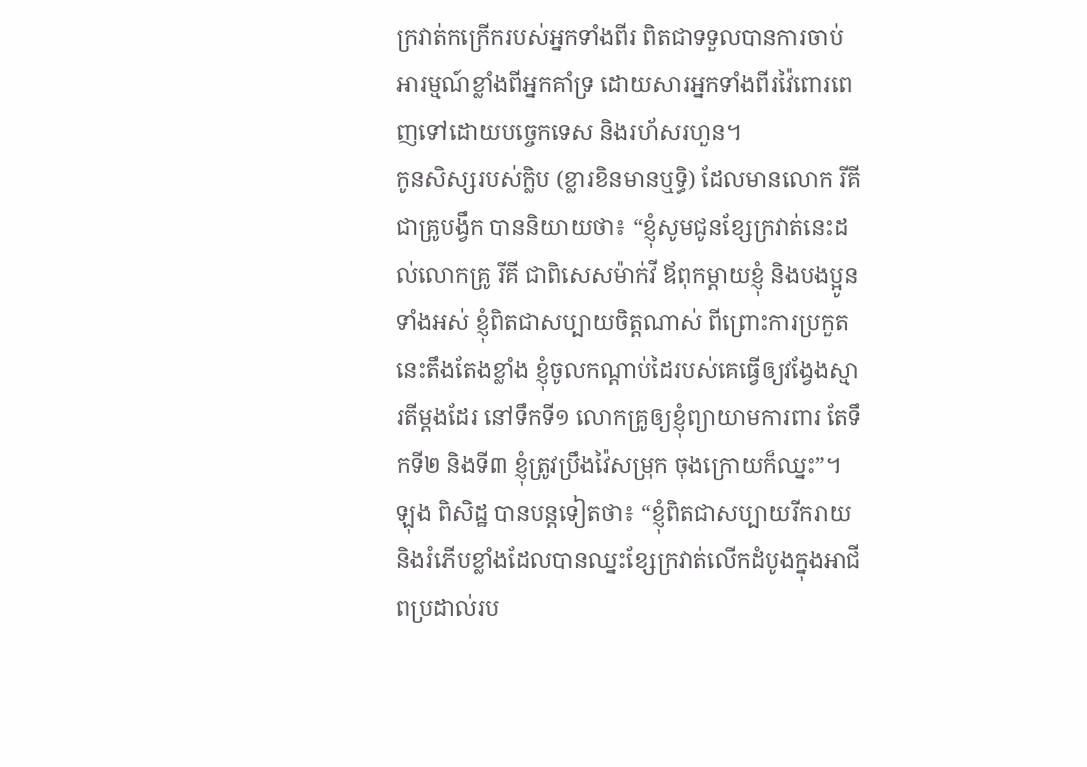ក្រវាត់កក្រើករបស់អ្នកទាំងពីរ ពិតជាទទួលបានការចាប់អារម្មណ៍ខ្លាំងពីអ្នកគាំទ្រ ដោយសារអ្នកទាំងពីរវ៉ៃពោរពេញទៅដោយបច្ចេកទេស និងរហ័សរហួន។
កូនសិស្សរបស់ក្លិប (ខ្លារខិនមានឬទ្ធិ) ដែលមានលោក រីគី ជាគ្រូបង្វឹក បាននិយាយថា៖ “ខ្ញុំសូមជូនខ្សែក្រវាត់នេះដល់លោកគ្រូ រីគី ជាពិសេសម៉ាក់វី ឪពុកម្តាយខ្ញុំ និងបងប្អូនទាំងអស់ ខ្ញុំពិតជាសប្បាយចិត្តណាស់ ពីព្រោះការប្រកួតនេះតឹងតែងខ្លាំង ខ្ញុំចូលកណ្តាប់ដៃរបស់គេធ្វើឲ្យវង្វែងស្មារតីម្តងដែរ នៅទឹកទី១ លោកគ្រូឲ្យខ្ញុំព្យាយាមការពារ តែទឹកទី២ និងទី៣ ខ្ញុំត្រូវប្រឹងវ៉ៃសម្រុក ចុងក្រោយក៏ឈ្នះ”។
ឡុង ពិសិដ្ឋ បានបន្តទៀតថា៖ “ខ្ញុំពិតជាសប្បាយរីករាយ និងរំភើបខ្លាំងដែលបានឈ្នះខ្សែក្រវាត់លើកដំបូងក្នុងអាជីពប្រដាល់រប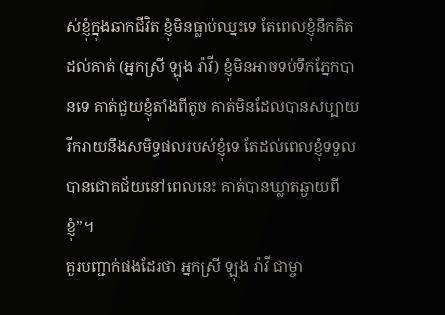ស់ខ្ញុំក្នុងឆាកជីវិត ខ្ញុំមិនធ្លាប់ឈ្នះទេ តែពេលខ្ញុំនឹកគិតដល់គាត់ (អ្នកស្រី ឡុង រ៉ាវី) ខ្ញុំមិនអាចទប់ទឹកភ្នែកបានទេ គាត់ជួយខ្ញុំតាំងពីតូច គាត់មិនដែលបានសប្បាយរីករាយនឹងសមិទ្ធផលរបស់ខ្ញុំទេ តែដល់ពេលខ្ញុំទទួលបានជោគជ័យនៅពេលនេះ គាត់បានឃ្លាតឆ្ងាយពីខ្ញុំ”។
គួរបញ្ជាក់ផងដែរថា អ្នកស្រី ឡុង រ៉ាវី ជាម្ចា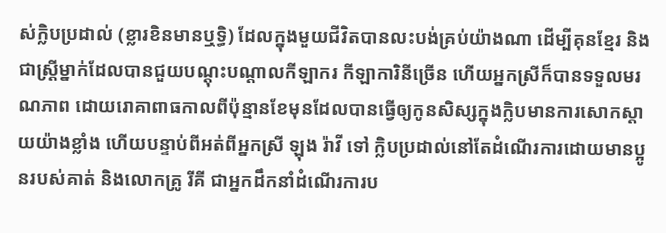ស់ក្លិបប្រដាល់ (ខ្លារខិនមានឬទ្ធិ) ដែលក្នុងមួយជីវិតបានលះបង់គ្រប់យ៉ាងណា ដើម្បីគុនខ្មែរ និងជាស្ត្រីម្នាក់ដែលបានជួយបណ្តុះបណ្តាលកីឡាករ កីឡាការិនីច្រើន ហើយអ្នកស្រីក៏បានទទួលមរណភាព ដោយរោគាពាធកាលពីប៉ុន្មានខែមុនដែលបានធ្វើឲ្យកូនសិស្សក្នុងក្លិបមានការសោកស្តាយយ៉ាងខ្លាំង ហើយបន្ទាប់ពីអត់ពីអ្នកស្រី ឡុង រ៉ាវី ទៅ ក្លិបប្រដាល់នៅតែដំណើរការដោយមានប្អូនរបស់គាត់ និងលោកគ្រូ រីគី ជាអ្នកដឹកនាំដំណើរការប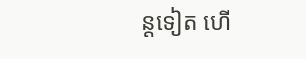ន្តទៀត ហើ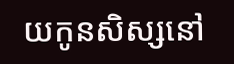យកូនសិស្សនៅ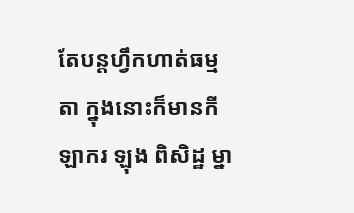តែបន្តហ្វឹកហាត់ធម្មតា ក្នុងនោះក៏មានកីឡាករ ឡុង ពិសិដ្ឋ ម្នា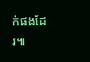ក់ផងដែរ៕